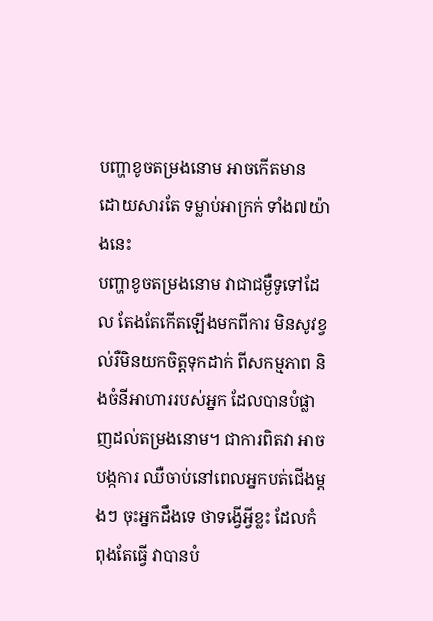បញ្ហាខូចតម្រងនោម អាចកើតមាន ដោយសារតែ ទម្លាប់អាក្រក់ ទាំង៧យ៉ាងនេះ
បញ្ហាខូចតម្រងនោម វាជាជម្ងឺទូទៅដែល តែងតែកើតឡើងមកពីការ មិនសូវខ្វល់រឺមិនយកចិត្តទុកដាក់ ពីសកម្មភាព និងចំនីអាហាររបស់អ្នក ដែលបានបំផ្លាញដល់តម្រងនោម។ ជាការពិតវា អាចបង្កការ ឈឺចាប់នៅពេលអ្នកបត់ជើងម្តងៗ ចុះអ្នកដឹងទេ ថាទង្វើអ្វីខ្លះ ដែលកំពុងតែធ្វើ វាបានបំ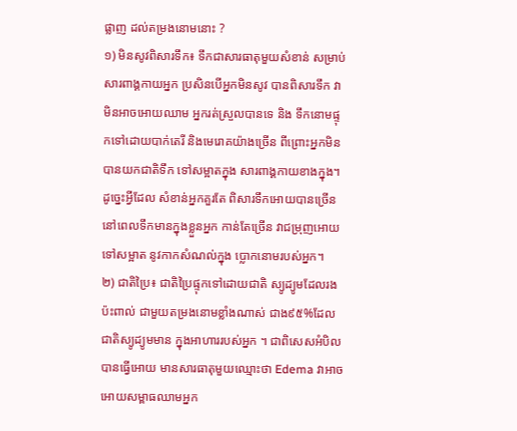ផ្លាញ ដល់តម្រងនោមនោះ ?
១) មិនសូវពិសារទឹក៖ ទឹកជាសារធាតុមួយសំខាន់ សម្រាប់សារពាង្គកាយអ្នក ប្រសិនបើអ្នកមិនសូវ បានពិសារទឹក វាមិនអាចអោយឈាម អ្នករត់ស្រួលបានទេ និង ទឹកនោមផ្ទុកទៅដោយបាក់តេរី និងមេរោគយ៉ាងច្រើន ពីព្រោះអ្នកមិនបានយកជាតិទឹក ទៅសម្អាតក្នុង សារពាង្គកាយខាងក្នុង។ ដូច្នេះអ្វីដែល សំខាន់អ្នកគួរតែ ពិសារទឹកអោយបានច្រើន នៅពេលទឹកមានក្នុងខ្លួនអ្នក កាន់តែច្រើន វាជម្រុញអោយទៅសម្អាត នូវកាកសំណល់ក្នុង ប្លោកនោមរបស់អ្នក។
២) ជាតិប្រៃ៖ ជាតិប្រៃផ្ទុកទៅដោយជាតិ ស្យូដ្យូមដែលរងប៉ះពាល់ ជាមួយតម្រងនោមខ្លាំងណាស់ ជាង៩៥%ដែលជាតិស្យូដ្យូមមាន ក្នុងអាហាររបស់អ្នក ។ ជាពិសេសអំបិលបានធ្វើអោយ មានសារធាតុមួយឈ្មោះថា Edema វាអាចអោយសម្ពាធឈាមអ្នក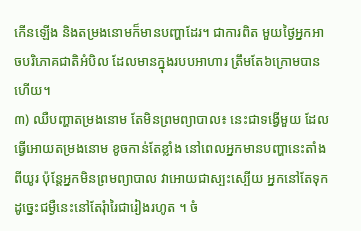កើនឡើង និងតម្រងនោមក៏មានបញ្ហាដែរ។ ជាការពិត មួយថ្ងៃអ្នកអាចបរិភោគជាតិអំបិល ដែលមានក្នុងរបបអាហារ ត្រឹមតែ៦ក្រោមបានហើយ។
៣) ឈឺបញ្ហាតម្រងនោម តែមិនព្រមព្យាបាល៖ នេះជាទង្វើមួយ ដែលធ្វើអោយតម្រងនោម ខូចកាន់តែខ្លាំង នៅពេលអ្នកមានបញ្ហានេះតាំងពីយូរ ប៉ុន្តែអ្នកមិនព្រមព្យាបាល វាអោយជាស្បះស្បើយ អ្នកនៅតែទុក ដូច្នេះជម្ងឺនេះនៅតែរុំារៃជារៀងរហូត ។ ចំ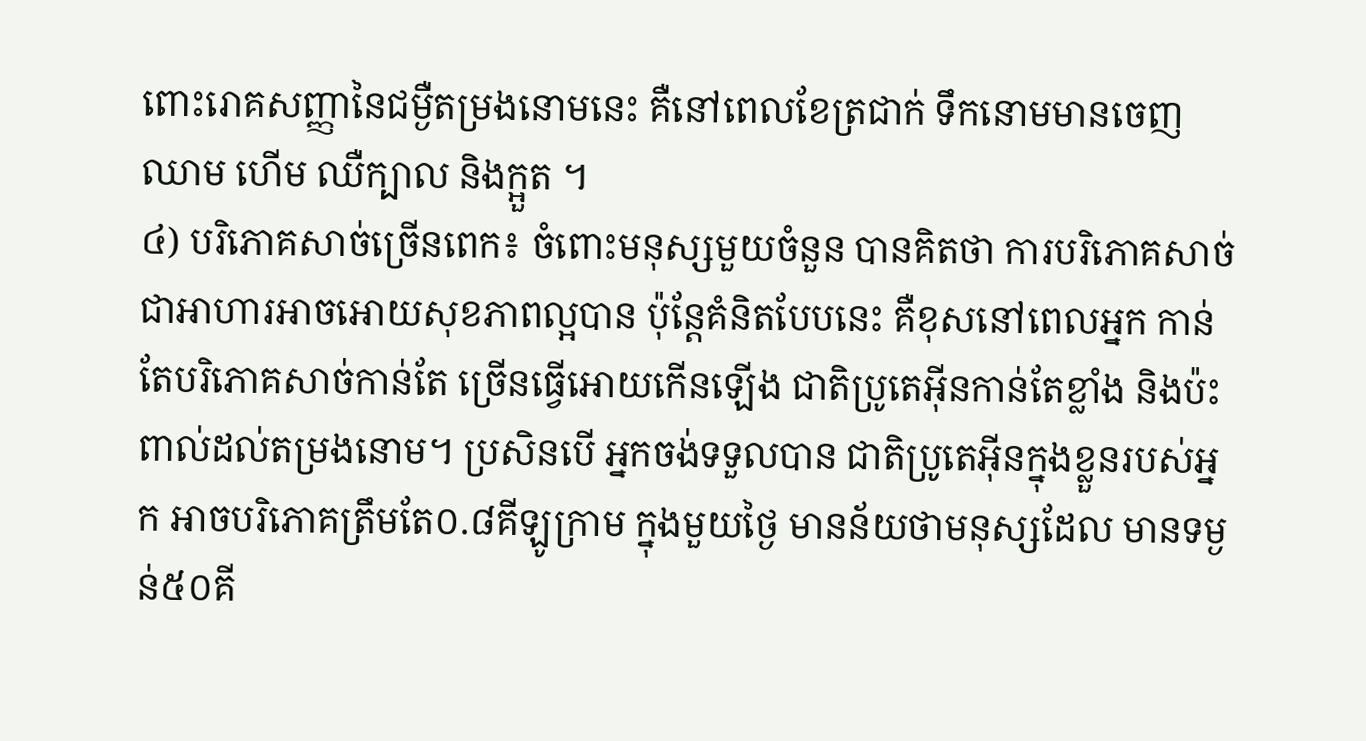ពោះរោគសញ្ញានៃជម្ងឺតម្រងនោមនេះ គឺនៅពេលខែត្រជាក់ ទឹកនោមមានចេញឈាម ហើម ឈឺក្បាល និងក្អួត ។
៤) បរិភោគសាច់ច្រើនពេក៖ ចំពោះមនុស្សមួយចំនួន បានគិតថា ការបរិភោគសាច់ ជាអាហារអាចអោយសុខភាពល្អបាន ប៉ុន្តែគំនិតបែបនេះ គឺខុសនៅពេលអ្នក កាន់តែបរិភោគសាច់កាន់តែ ច្រើនធ្វើអោយកើនឡើង ជាតិប្រូតេអ៊ីនកាន់តែខ្លាំង និងប៉ះពាល់ដល់តម្រងនោម។ ប្រសិនបើ អ្នកចង់ទទួលបាន ជាតិប្រូតេអ៊ីនក្នុងខ្លួនរបស់អ្នក អាចបរិភោគត្រឹមតែ០.៨គីឡូក្រាម ក្នុងមួយថ្ងៃ មានន័យថាមនុស្សដែល មានទម្ងន់៥០គី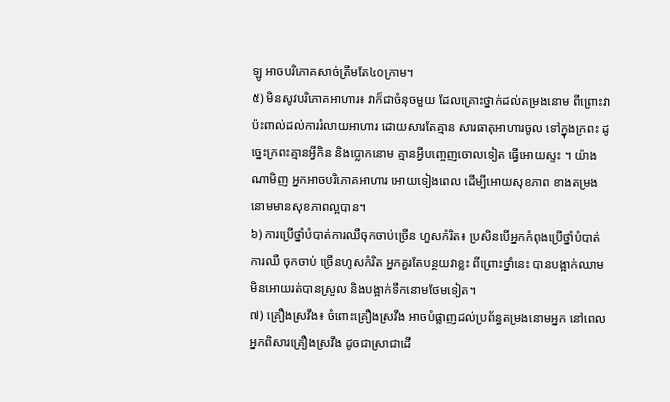ឡូ អាចបរិភោគសាច់ត្រឹមតែ៤០ក្រាម។
៥) មិនសូវបរិភោគអាហារ៖ វាក៏ជាចំនុចមួយ ដែលគ្រោះថ្នាក់ដល់តម្រងនោម ពីព្រោះវាប៉ះពាល់ដល់ការរំលាយអាហារ ដោយសារតែគ្មាន សារធាតុអាហារចូល ទៅក្នុងក្រពះ ដូច្នេះក្រពះគ្មានអ្វីកិន និងប្លោកនោម គ្មានអ្វីបញ្ចេញចោលទៀត ធ្វើអោយស្ទះ ។ យ៉ាងណាមិញ អ្នកអាចបរិភោគអាហារ អោយទៀងពេល ដើម្បីអោយសុខភាព ខាងតម្រងនោមមានសុខភាពល្អបាន។
៦) ការប្រើថ្នាំបំបាត់ការឈឺចុកចាប់ច្រើន ហួសកំរិត៖ ប្រសិនបើអ្នកកំពុងប្រើថ្នាំបំបាត់ការឈឺ ចុកចាប់ ច្រើនហូសកំរិត អ្នកគួរតែបន្ថយវាខ្លះ ពីព្រោះថ្នាំនេះ បានបង្អាក់ឈាម មិនអោយរត់បានស្រួល និងបង្អាក់ទឹកនោមថែមទៀត។
៧) គ្រឿងស្រវឹង៖ ចំពោះគ្រឿងស្រវឹង អាចបំផ្លាញដល់ប្រព័ន្ធតម្រងនោមអ្នក នៅពេលអ្នកពិសារគ្រឿងស្រវឹង ដូចជាស្រាជាដើ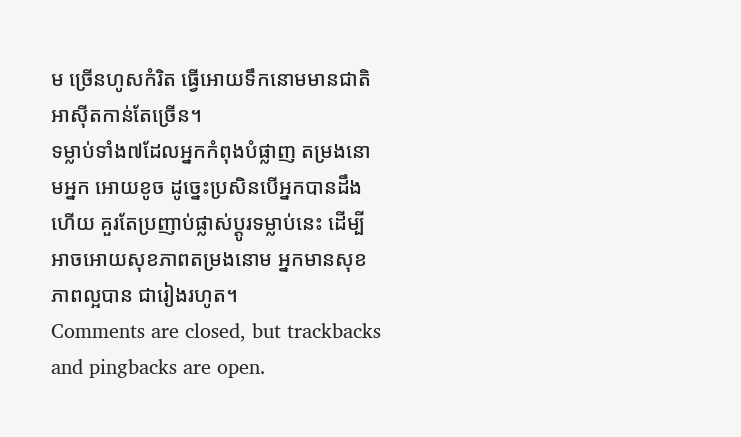ម ច្រើនហូសកំរិត ធ្វើអោយទឹកនោមមានជាតិអាស៊ីតកាន់តែច្រើន។
ទម្លាប់ទាំង៧ដែលអ្នកកំពុងបំផ្លាញ តម្រងនោមអ្នក អោយខូច ដូច្នេះប្រសិនបើអ្នកបានដឹងហើយ គួរតែប្រញាប់ផ្លាស់ប្តូរទម្លាប់នេះ ដើម្បីអាចអោយសុខភាពតម្រងនោម អ្នកមានសុខភាពល្អបាន ជារៀងរហូត។
Comments are closed, but trackbacks and pingbacks are open.